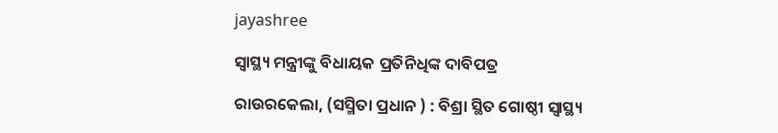jayashree

ସ୍ୱାସ୍ଥ୍ୟ ମନ୍ତ୍ରୀଙ୍କୁ ବିଧାୟକ ପ୍ରତିନିଧିଙ୍କ ଦାବିପତ୍ର

ରାଉରକେଲା, (ସସ୍ମିତା ପ୍ରଧାନ ) : ବିଶ୍ରା ସ୍ଥିତ ଗୋଷ୍ଠୀ ସ୍ୱାସ୍ଥ୍ୟ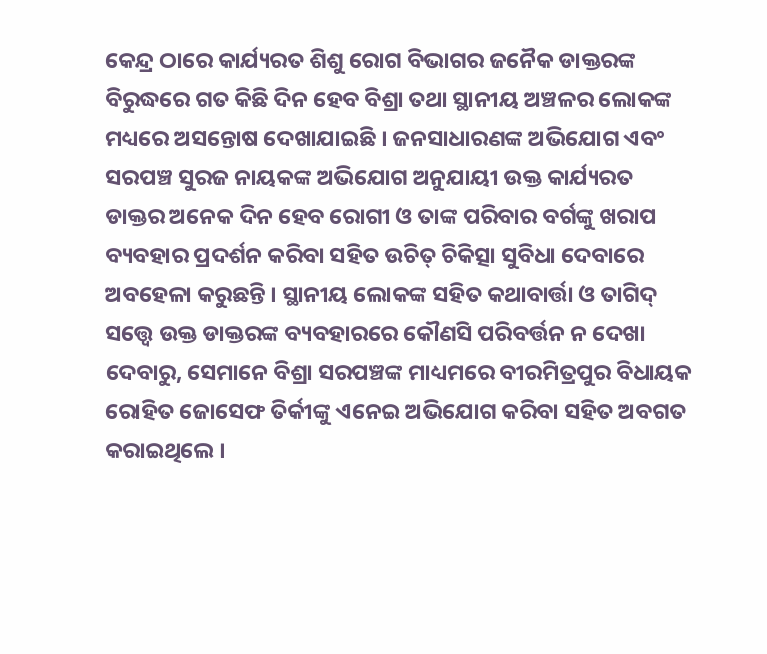କେନ୍ଦ୍ର ଠାରେ କାର୍ଯ୍ୟରତ ଶିଶୁ ରୋଗ ବିଭାଗର ଜନୈକ ଡାକ୍ତରଙ୍କ ବିରୁଦ୍ଧରେ ଗତ କିଛି ଦିନ ହେବ ବିଶ୍ରା ତଥା ସ୍ଥାନୀୟ ଅଞ୍ଚଳର ଲୋକଙ୍କ ମଧ୍ୟରେ ଅସନ୍ତୋଷ ଦେଖାଯାଇଛି । ଜନସାଧାରଣଙ୍କ ଅଭିଯୋଗ ଏବଂ ସରପଞ୍ଚ ସୁରଜ ନାୟକଙ୍କ ଅଭିଯୋଗ ଅନୁଯାୟୀ ଉକ୍ତ କାର୍ଯ୍ୟରତ ଡାକ୍ତର ଅନେକ ଦିନ ହେବ ରୋଗୀ ଓ ତାଙ୍କ ପରିବାର ବର୍ଗଙ୍କୁ ଖରାପ ବ୍ୟବହାର ପ୍ରଦର୍ଶନ କରିବା ସହିତ ଉଚିତ୍ ଚିକିତ୍ସା ସୁବିଧା ଦେବାରେ ଅବହେଳା କରୁଛନ୍ତି । ସ୍ଥାନୀୟ ଲୋକଙ୍କ ସହିତ କଥାବାର୍ତ୍ତା ଓ ତାଗିଦ୍ ସତ୍ତ୍ୱେ ଉକ୍ତ ଡାକ୍ତରଙ୍କ ବ୍ୟବହାରରେ କୌଣସି ପରିବର୍ତ୍ତନ ନ ଦେଖା ଦେବାରୁ, ସେମାନେ ବିଶ୍ରା ସରପଞ୍ଚଙ୍କ ମାଧ୍ୟମରେ ବୀରମିତ୍ରପୁର ବିଧାୟକ ରୋହିତ ଜୋସେଫ ତିର୍କୀଙ୍କୁ ଏନେଇ ଅଭିଯୋଗ କରିବା ସହିତ ଅବଗତ କରାଇଥିଲେ ।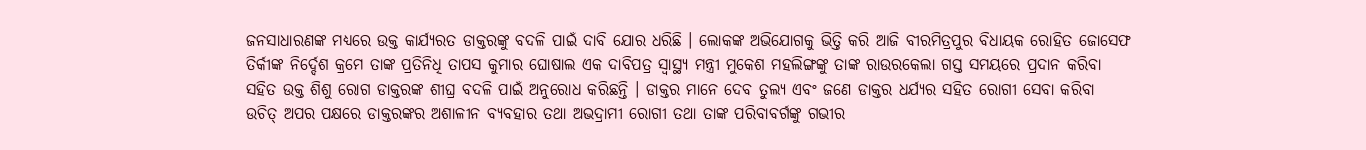ଜନସାଧାରଣଙ୍କ ମଧ୍ୟରେ ଉକ୍ତ କାର୍ଯ୍ୟରତ ଡାକ୍ତରଙ୍କୁ ବଦଳି ପାଇଁ ଦାବି ଯୋର ଧରିଛି । ଲୋକଙ୍କ ଅଭିଯୋଗକୁ ଭିତ୍ତି କରି ଆଜି ବୀରମିତ୍ରପୁର ବିଧାୟକ ରୋହିତ ଜୋସେଫ ତିର୍କୀଙ୍କ ନିର୍ଦ୍ଦେଶ କ୍ରମେ ତାଙ୍କ ପ୍ରତିନିଧି ତାପସ କୁମାର ଘୋଷାଲ ଏକ ଦାବିପତ୍ର ସ୍ୱାସ୍ଥ୍ୟ ମନ୍ତ୍ରୀ ମୁକେଶ ମହଲିଙ୍ଗଙ୍କୁ ତାଙ୍କ ରାଉରକେଲା ଗସ୍ତ ସମୟରେ ପ୍ରଦାନ କରିବା ସହିତ ଉକ୍ତ ଶିଶୁ ରୋଗ ଡାକ୍ତରଙ୍କ ଶୀଘ୍ର ବଦଳି ପାଇଁ ଅନୁରୋଧ କରିଛନ୍ତି । ଡାକ୍ତର ମାନେ ଦେବ ତୁଲ୍ୟ ଏବଂ ଜଣେ ଡାକ୍ତର ଧର୍ଯ୍ୟର ସହିତ ରୋଗୀ ସେବା କରିବା ଉଚିତ୍ ଅପର ପକ୍ଷରେ ଡାକ୍ତରଙ୍କର ଅଶାଳୀନ ବ୍ୟବହାର ତଥା ଅଭଦ୍ରାମୀ ରୋଗୀ ତଥା ତାଙ୍କ ପରିବାବର୍ଗଙ୍କୁ ଗଭୀର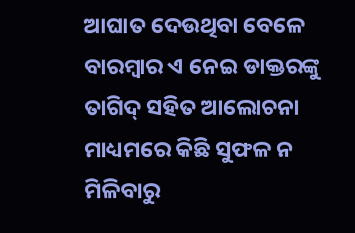ଆଘାତ ଦେଉଥିବା ବେଳେ ବାରମ୍ବାର ଏ ନେଇ ଡାକ୍ତରଙ୍କୁ ତାଗିଦ୍ ସହିତ ଆଲୋଚନା ମାଧ୍ୟମରେ କିଛି ସୁଫଳ ନ ମିଳିବାରୁ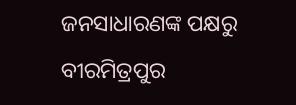ଜନସାଧାରଣଙ୍କ ପକ୍ଷରୁ ବୀରମିତ୍ରପୁର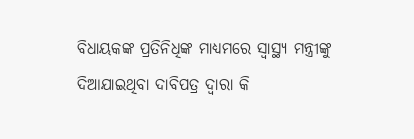ବିଧାୟକଙ୍କ ପ୍ରତିନିଧିଙ୍କ ମାଧ୍ୟମରେ ସ୍ୱାସ୍ଥ୍ୟ ମନ୍ତ୍ରୀଙ୍କୁ ଦିଆଯାଇଥିବା ଦାବିପତ୍ର ଦ୍ୱାରା କି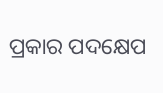ପ୍ରକାର ପଦକ୍ଷେପ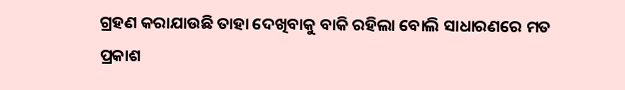ଗ୍ରହଣ କରାଯାଉଛି ତାହା ଦେଖିବାକୁ ବାକି ରହିଲା ବୋଲି ସାଧାରଣରେ ମତ ପ୍ରକାଶ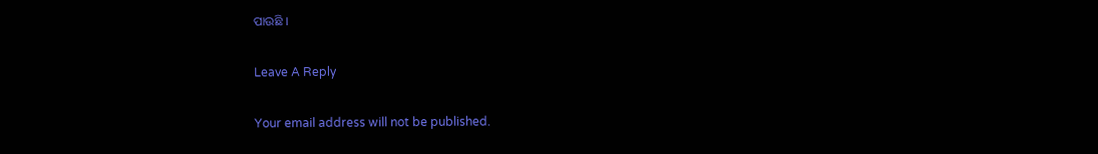ପାଉଛି ।

Leave A Reply

Your email address will not be published.